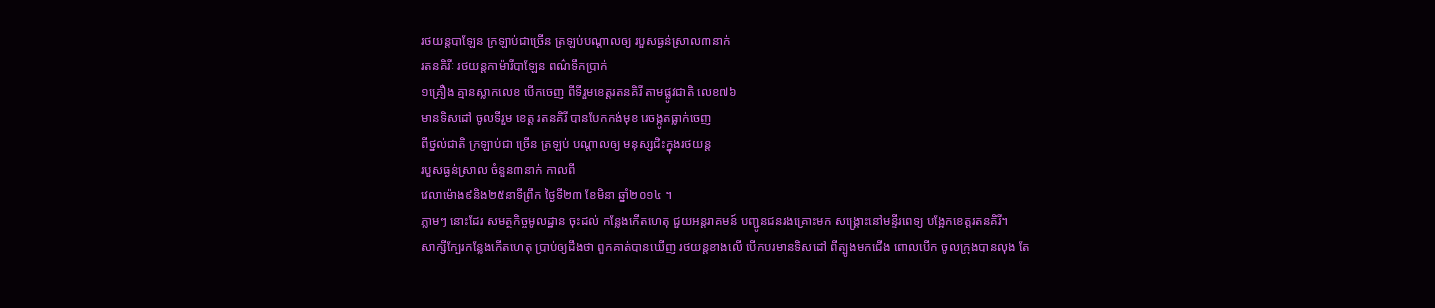រថយន្តបាឡែន ក្រឡាប់ជាច្រើន ត្រឡប់បណ្តាលឲ្យ របួសធ្ងន់ស្រាល៣នាក់
រតនគិរីៈ រថយន្តកាម៉ារីបាឡែន ពណ៌ទឹកប្រាក់
១គ្រឿង គ្មានស្លាកលេខ បើកចេញ ពីទីរួមខេត្តរតនគិរី តាមផ្លូវជាតិ លេខ៧៦
មានទិសដៅ ចូលទីរួម ខេត្ត រតនគិរី បានបែកកង់មុខ រេចង្កូតធ្លាក់ចេញ
ពីថ្នល់ជាតិ ក្រឡាប់ជា ច្រើន ត្រឡប់ បណ្តាលឲ្យ មនុស្សជិះក្នុងរថយន្ត
របួសធ្ងន់ស្រាល ចំនួន៣នាក់ កាលពី
វេលាម៉ោង៩និង២៥នាទីព្រឹក ថ្ងៃទី២៣ ខែមិនា ឆ្នាំ២០១៤ ។
ភ្លាមៗ នោះដែរ សមត្ថកិច្ចមូលដ្ឋាន ចុះដល់ កន្លែងកើតហេតុ ជួយអន្តរាគមន៍ បញ្ជូនជនរងគ្រោះមក សង្គ្រោះនៅមន្ទីរពេទ្យ បង្អែកខេត្តរតនគិរី។
សាក្សីក្បែរកន្លែងកើតហេតុ ប្រាប់ឲ្យដឹងថា ពួកគាត់បានឃើញ រថយន្តខាងលើ បើកបរមានទិសដៅ ពីត្បូងមកជើង ពោលបើក ចូលក្រុងបានលុង តែ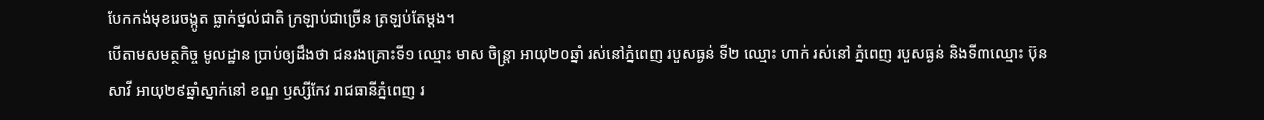បែកកង់មុខរេចង្កូត ធ្លាក់ថ្នល់ជាតិ ក្រឡាប់ជាច្រើន ត្រឡប់តែម្តង។
បើតាមសមត្ថកិច្ច មូលដ្ឋាន ប្រាប់ឲ្យដឹងថា ជនរងគ្រោះទី១ ឈ្មោះ មាស ចិន្ត្រា អាយុ២០ឆ្នាំ រស់នៅភ្នំពេញ របួសធ្ងន់ ទី២ ឈ្មោះ ហាក់ រស់នៅ ភ្នំពេញ របួសធ្ងន់ និងទី៣ឈ្មោះ ប៊ុន សាវី អាយុ២៩ឆ្នាំស្នាក់នៅ ខណ្ឌ ឫស្សីកែវ រាជធានីភ្នំពេញ រ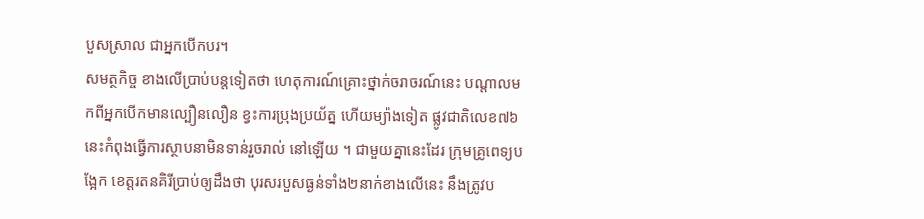បួសស្រាល ជាអ្នកបើកបរ។
សមត្ថកិច្ច ខាងលើប្រាប់បន្តទៀតថា ហេតុការណ៍គ្រោះថ្នាក់ចរាចរណ៍នេះ បណ្តាលមកពីអ្នកបើកមានល្បឿនលឿន ខ្វះការប្រុងប្រយ័ត្ន ហើយម្យ៉ាងទៀត ផ្លូវជាតិលេខ៧៦ នេះកំពុងធ្វើការស្ថាបនាមិនទាន់រួចរាល់ នៅឡើយ ។ ជាមួយគ្នានេះដែរ ក្រុមគ្រូពេទ្យបង្អែក ខេត្តរតនគិរីប្រាប់ឲ្យដឹងថា បុរសរបួសធ្ងន់ទាំង២នាក់ខាងលើនេះ នឹងត្រូវប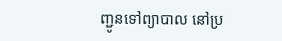ញ្ជូនទៅព្យាបាល នៅប្រ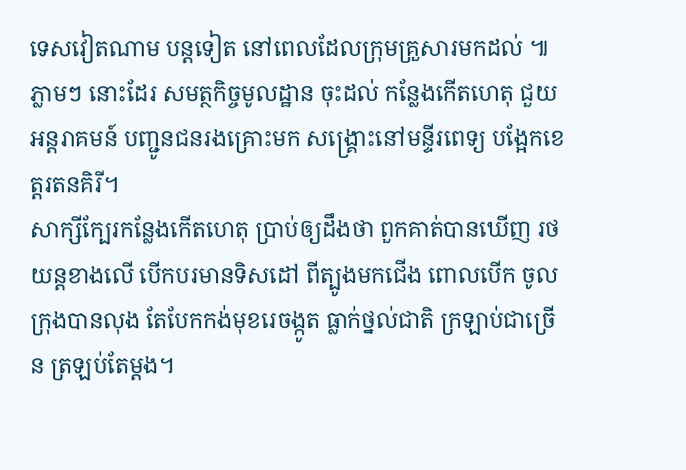ទេសវៀតណាម បន្តទៀត នៅពេលដែលក្រុមគ្រួសារមកដល់ ៕
ភ្លាមៗ នោះដែរ សមត្ថកិច្ចមូលដ្ឋាន ចុះដល់ កន្លែងកើតហេតុ ជួយអន្តរាគមន៍ បញ្ជូនជនរងគ្រោះមក សង្គ្រោះនៅមន្ទីរពេទ្យ បង្អែកខេត្តរតនគិរី។
សាក្សីក្បែរកន្លែងកើតហេតុ ប្រាប់ឲ្យដឹងថា ពួកគាត់បានឃើញ រថយន្តខាងលើ បើកបរមានទិសដៅ ពីត្បូងមកជើង ពោលបើក ចូលក្រុងបានលុង តែបែកកង់មុខរេចង្កូត ធ្លាក់ថ្នល់ជាតិ ក្រឡាប់ជាច្រើន ត្រឡប់តែម្តង។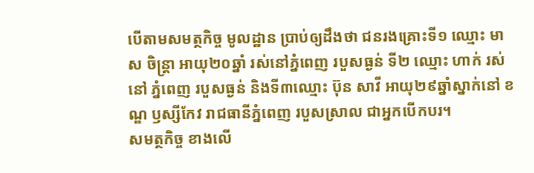បើតាមសមត្ថកិច្ច មូលដ្ឋាន ប្រាប់ឲ្យដឹងថា ជនរងគ្រោះទី១ ឈ្មោះ មាស ចិន្ត្រា អាយុ២០ឆ្នាំ រស់នៅភ្នំពេញ របួសធ្ងន់ ទី២ ឈ្មោះ ហាក់ រស់នៅ ភ្នំពេញ របួសធ្ងន់ និងទី៣ឈ្មោះ ប៊ុន សាវី អាយុ២៩ឆ្នាំស្នាក់នៅ ខណ្ឌ ឫស្សីកែវ រាជធានីភ្នំពេញ របួសស្រាល ជាអ្នកបើកបរ។
សមត្ថកិច្ច ខាងលើ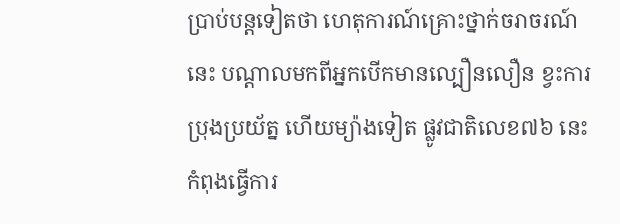ប្រាប់បន្តទៀតថា ហេតុការណ៍គ្រោះថ្នាក់ចរាចរណ៍នេះ បណ្តាលមកពីអ្នកបើកមានល្បឿនលឿន ខ្វះការប្រុងប្រយ័ត្ន ហើយម្យ៉ាងទៀត ផ្លូវជាតិលេខ៧៦ នេះកំពុងធ្វើការ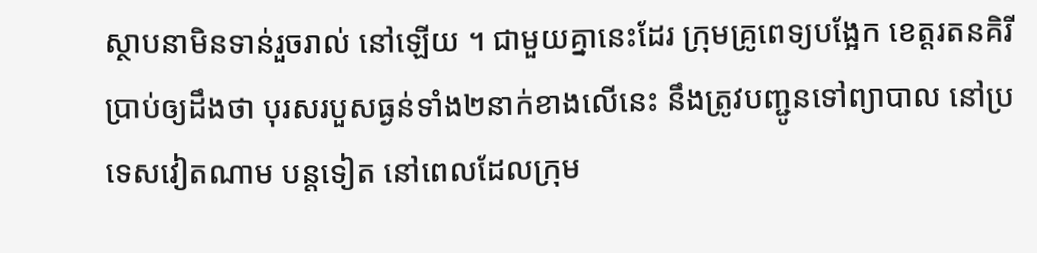ស្ថាបនាមិនទាន់រួចរាល់ នៅឡើយ ។ ជាមួយគ្នានេះដែរ ក្រុមគ្រូពេទ្យបង្អែក ខេត្តរតនគិរីប្រាប់ឲ្យដឹងថា បុរសរបួសធ្ងន់ទាំង២នាក់ខាងលើនេះ នឹងត្រូវបញ្ជូនទៅព្យាបាល នៅប្រទេសវៀតណាម បន្តទៀត នៅពេលដែលក្រុម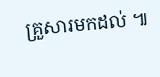គ្រួសារមកដល់ ៕